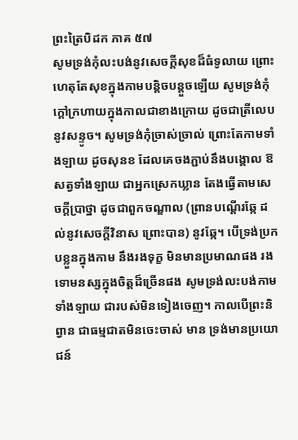ព្រះត្រៃបិដក ភាគ ៥៧
សូមទ្រង់កុំលះបង់នូវសេចក្ដីសុខដ៏ធំទូលាយ ព្រោះហេតុតែសុខក្នុងកាមបន្តិចបន្តួចឡើយ សូមទ្រង់កុំក្ដៅក្រហាយក្នុងកាលជាខាងក្រោយ ដូចជាត្រីលេបនូវសន្ទូច។ សូមទ្រង់កុំច្រាស់ច្រាល់ ព្រោះតែកាមទាំងឡាយ ដូចសុនខ ដែលគេចងភ្ជាប់នឹងបង្គោល ឱ សត្វទាំងឡាយ ជាអ្នកស្រេកឃ្លាន តែងធ្វើតាមសេចក្ដីប្រាថ្នា ដូចជាពួកចណ្ឌាល (ព្រានបណ្ដើរឆ្កែ ដល់នូវសេចក្ដីវិនាស ព្រោះបាន) នូវឆ្កែ។ បើទ្រង់ប្រកបខ្លួនក្នុងកាម នឹងរងទុក្ខ មិនមានប្រមាណផង រងទោមនស្សក្នុងចិត្តដ៏ច្រើនផង សូមទ្រង់លះបង់កាមទាំងឡាយ ជារបស់មិនទៀងចេញ។ កាលបើព្រះនិព្វាន ជាធម្មជាតមិនចេះចាស់ មាន ទ្រង់មានប្រយោជន៍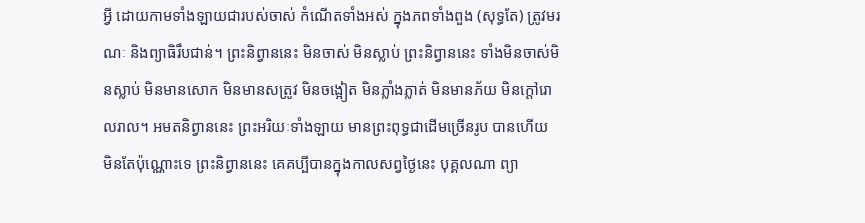អ្វី ដោយកាមទាំងឡាយជារបស់ចាស់ កំណើតទាំងអស់ ក្នុងភពទាំងពួង (សុទ្ធតែ) ត្រូវមរណៈ និងព្យាធិរឹបជាន់។ ព្រះនិព្វាននេះ មិនចាស់ មិនស្លាប់ ព្រះនិព្វាននេះ ទាំងមិនចាស់មិនស្លាប់ មិនមានសោក មិនមានសត្រូវ មិនចង្អៀត មិនភ្លាំងភ្លាត់ មិនមានភ័យ មិនក្ដៅរោលរាល។ អមតនិព្វាននេះ ព្រះអរិយៈទាំងឡាយ មានព្រះពុទ្ធជាដើមច្រើនរូប បានហើយ មិនតែប៉ុណ្ណោះទេ ព្រះនិព្វាននេះ គេគប្បីបានក្នុងកាលសព្វថ្ងៃនេះ បុគ្គលណា ព្យា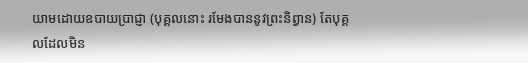យាមដោយឧបាយប្រាជ្ញា (បុគ្គលនោះ រមែងបាននូវព្រះនិព្វាន) តែបុគ្គលដែលមិន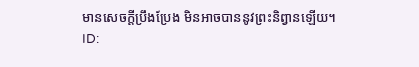មានសេចក្ដីប្រឹងប្រែង មិនអាចបាននូវព្រះនិព្វានឡើយ។
ID: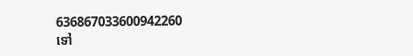636867033600942260
ទៅ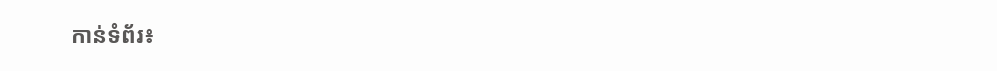កាន់ទំព័រ៖